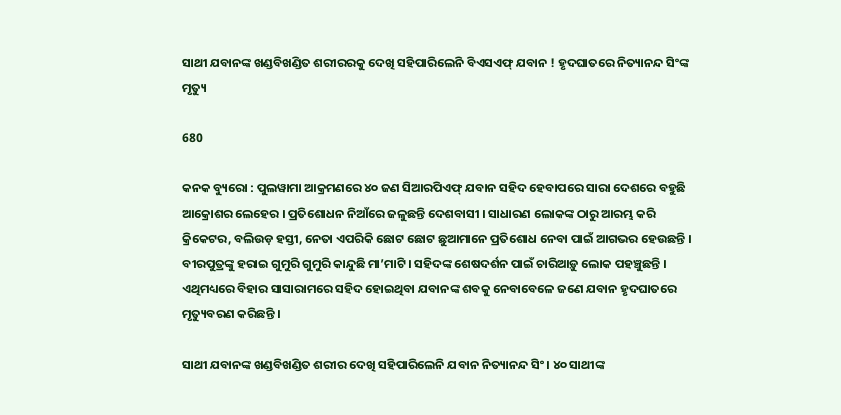ସାଥୀ ଯବାନଙ୍କ ଖଣ୍ଡବିଖଣ୍ଡିତ ଶରୀରରକୁ ଦେଖି ସହିପାରିଲେନି ବିଏସଏଫ୍ ଯବାନ ! ହୃଦଘାତରେ ନିତ୍ୟାନନ୍ଦ ସିଂଙ୍କ ମୃତ୍ୟୁ

680

କନକ ବ୍ୟୁରୋ : ପୁଲୱାମା ଆକ୍ରମଣରେ ୪୦ ଜଣ ସିଆରପିଏଫ୍ ଯବାନ ସହିଦ ହେବାପରେ ସାରା ଦେଶରେ ବହୁଛି ଆକ୍ରୋଶର ଲେହେର । ପ୍ରତିଶୋଧନ ନିଆଁରେ ଜଳୁଛନ୍ତି ଦେଶବାସୀ । ସାଧାରଣ ଲୋକଙ୍କ ଠାରୁ ଆରମ୍ଭ କରି କ୍ରିକେଟର, ବଲିଉଡ଼ ହସ୍ତୀ, ନେତା ଏପରିକି ଛୋଟ ଛୋଟ ଛୁଆମାନେ ପ୍ରତିଶୋଧ ନେବା ପାଇଁ ଆଗଭର ହେଉଛନ୍ତି । ବୀରପୁତ୍ରଙ୍କୁ ହରାଇ ଗୁମୁରି ଗୁମୁରି କାନ୍ଦୁଛି ମା’ମାଟି । ସହିଦଙ୍କ ଶେଷଦର୍ଶନ ପାଇଁ ଚାରିଆଡ଼ୁ ଲୋକ ପହଞ୍ଚୁଛନ୍ତି । ଏଥିମଧ୍ୟରେ ବିହାର ସାସାରାମରେ ସହିଦ ହୋଇଥିବା ଯବାନଙ୍କ ଶବକୁ ନେବାବେଳେ ଜଣେ ଯବାନ ହୃଦଘାତରେ ମୃତ୍ୟୁବରଣ କରିଛନ୍ତି ।

ସାଥୀ ଯବାନଙ୍କ ଖଣ୍ଡବିଖଣ୍ଡିତ ଶରୀର ଦେଖି ସହିପାରିଲେନି ଯବାନ ନିତ୍ୟାନନ୍ଦ ସିଂ । ୪୦ ସାଥୀଙ୍କ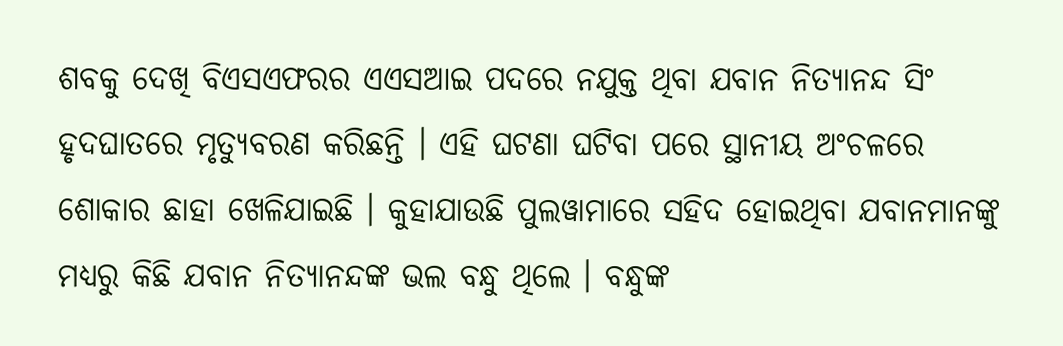ଶବକୁ ଦେଖି ବିଏସଏଫରର ଏଏସଆଇ ପଦରେ ନଯୁକ୍ତ ଥିବା ଯବାନ ନିତ୍ୟାନନ୍ଦ ସିଂ ହୃଦଘାତରେ ମୃତ୍ୟୁବରଣ କରିଛନ୍ତି । ଏହି ଘଟଣା ଘଟିବା ପରେ ସ୍ଥାନୀୟ ଅଂଚଳରେ ଶୋକାର ଛାହା ଖେଳିଯାଇଛି । କୁହାଯାଉଛି ପୁଲୱାମାରେ ସହିଦ ହୋଇଥିବା ଯବାନମାନଙ୍କୁ ମଧ୍ୟରୁ କିଛି ଯବାନ ନିତ୍ୟାନନ୍ଦଙ୍କ ଭଲ ବନ୍ଧୁ ଥିଲେ । ବନ୍ଧୁଙ୍କ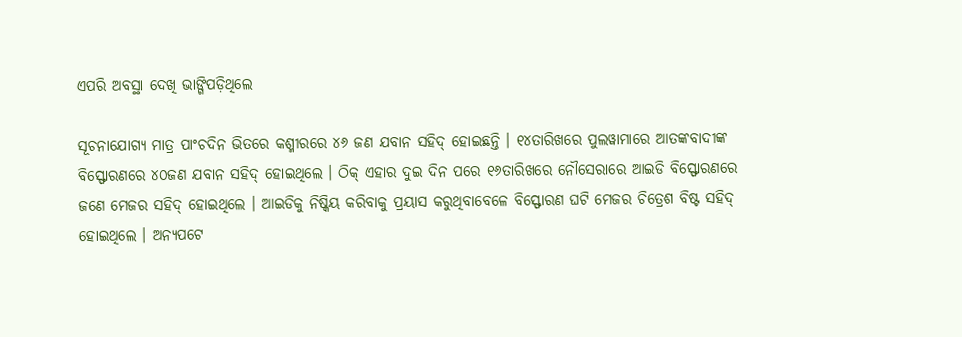ଏପରି ଅବସ୍ଥା ଦେଖି ଭାଙ୍ଗିପଡ଼ିଥିଲେ

ସୂଚନାଯୋଗ୍ୟ ମାତ୍ର ପାଂଚଦିନ ଭିତରେ କଶ୍ମୀରରେ ୪୬ ଜଣ ଯବାନ ସହିଦ୍ ହୋଇଛନ୍ତି । ୧୪ତାରିଖରେ ପୁଲୱାମାରେ ଆତଙ୍କବାଦୀଙ୍କ ବିସ୍ଫୋରଣରେ ୪୦ଜଣ ଯବାନ ସହିଦ୍ ହୋଇଥିଲେ । ଠିକ୍ ଏହାର ଦୁଇ ଦିନ ପରେ ୧୬ତାରିଖରେ ନୌସେରାରେ ଆଇଡି ବିସ୍ଫୋରଣରେ ଜଣେ ମେଜର ସହିଦ୍ ହୋଇଥିଲେ । ଆଇଡିକୁ ନିଷ୍କିୟ କରିବାକୁ ପ୍ରୟାସ କରୁଥିବାବେଳେ ବିସ୍ଫୋରଣ ଘଟି ମେଜର ଚିତ୍ରେଶ ବିଷ୍ଟ ସହିଦ୍ ହୋଇଥିଲେ । ଅନ୍ୟପଟେ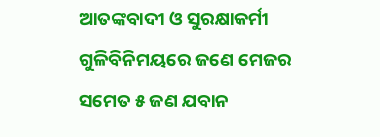ଆତଙ୍କବାଦୀ ଓ ସୁରକ୍ଷାକର୍ମୀ ଗୁଳିବିନିମୟରେ ଜଣେ ମେଜର ସମେତ ୫ ଜଣ ଯବାନ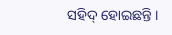ସହିଦ୍ ହୋଇଛନ୍ତି ।